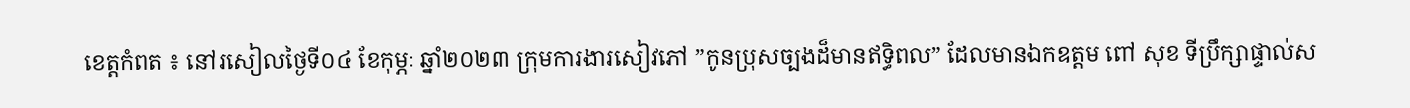ខេត្តកំពត ៖ នៅរសៀលថ្ងៃទី០៤ ខែកុម្ភៈ ឆ្នាំ២០២៣ ក្រុមការងារសៀវភៅ ”កូនប្រុសច្បងដ៏មានឥទ្ធិពល” ដែលមានឯកឧត្តម ពៅ សុខ ទីប្រឹក្សាផ្ទាល់ស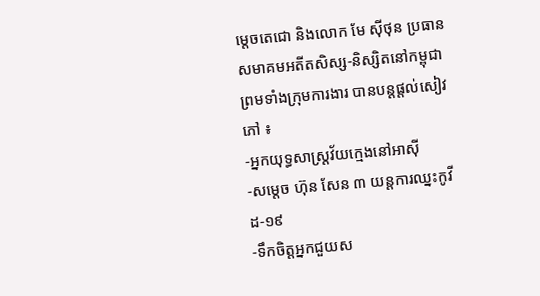ម្តេចតេជោ និងលោក មែ ស៊ីថុន ប្រធានសមាគមអតីតសិស្ស-និស្សិតនៅកម្ពុជា ព្រមទាំងក្រុមការងារ បានបន្តផ្តល់សៀវភៅ ៖
-អ្នកយុទ្ធសាស្ត្រវ័យក្មេងនៅអាស៊ី
-សម្តេច ហ៊ុន សែន ៣ យន្តការឈ្នះកូវីដ-១៩
-ទឹកចិត្តអ្នកជួយស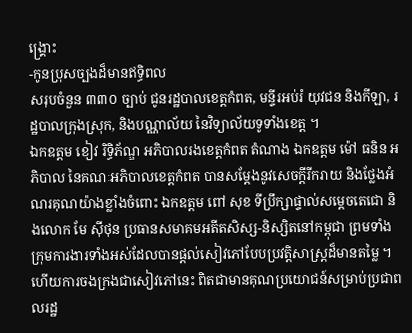ង្គ្រោះ
-កូនប្រុសច្បងដ៏មានឥទ្ធិពល
សរុបចំនួន ៣៣០ ច្បាប់ ជូនរដ្ឋបាលខេត្តកំពត, មន្ទីរអប់រំ យុវជន និងកីឡា, រដ្ឋបាលក្រុងស្រុក, និងបណ្ណាល័យ នៃវិទ្យាល័យទូទាំងខេត្ត ។
ឯកឧត្តម ខៀវ រិទ្ធិភ័ណ្ឌ អភិបាលរងខេត្តកំពត តំណាង ឯកឧត្តម ម៉ៅ ធនិន អភិបាល នៃគណៈអភិបាលខេត្តកំពត បានសម្តែងនូវសេចក្តីរីករាយ និងថ្លែងអំណរគុណយ៉ាងខ្លាំងចំពោះ ឯកឧត្តម ពៅ សុខ ទីប្រឹក្សាផ្ទាល់សម្តេចតេជោ និងលោក មែ ស៊ីថុន ប្រធានសមាគមអតីតសិស្ស-និស្សិតនៅកម្ពុជា ព្រមទាំងក្រុមការងារទាំងអស់ដែលបានផ្តល់សៀវភៅបែបប្រវត្តិសាស្ត្រដ៏មានតម្លៃ ។ ហើយការចងក្រងជាសៀវភៅនេះ ពិតជាមានគុណប្រយោជន៍សម្រាប់ប្រជាពលរដ្ឋ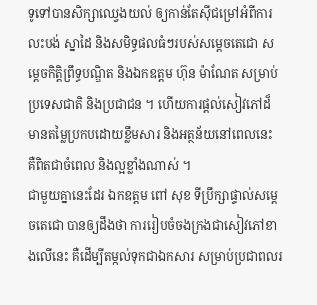ទូទៅបានសិក្សាឈ្វេងយល់ ឲ្យកាន់តែស៊ីជម្រៅអំពីការលះបង់ ស្នាដៃ និងសមិទ្ធផលធំៗរបស់សម្តេចតេជោ សម្តេចកិត្តិព្រឹទ្ធបណ្ឌិត និងឯកឧត្តម ហ៊ុន ម៉ាណែត សម្រាប់ប្រទេសជាតិ និងប្រជាជន ។ ហើយការផ្តល់សៀវភៅដ៏មានតម្លៃប្រកបដោយខ្លឹមសារ និងអត្ថន័យនៅពេលនេះ គឺពិតជាចំពេល និងល្អខ្លាំងណាស់ ។
ជាមួយគ្នានេះដែរ ឯកឧត្តម ពៅ សុខ ទីប្រឹក្សាផ្ទាល់សម្តេចតេជោ បានឲ្យដឹងថា ការរៀបចំចងក្រងជាសៀវភៅខាងលើនេះ គឺដើម្បីតម្កល់ទុកជាឯកសារ សម្រាប់ប្រជាពលរ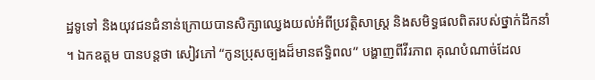ដ្ឋទូទៅ និងយុវជនជំនាន់ក្រោយបានសិក្សាឈ្វេងយល់អំពីប្រវត្តិសាស្ត្រ និងសមិទ្ធផលពិតរបស់ថ្នាក់ដឹកនាំ ។ ឯកឧត្តម បានបន្តថា សៀវភៅ “កូនប្រុសច្បងដ៏មានឥទ្ធិពល” បង្ហាញពីវីរភាព គុណបំណាច់ដែល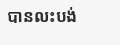បានលះបង់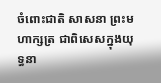ចំពោះជាតិ សាសនា ព្រះមហាក្សត្រ ជាពិសេសក្នុងយុទ្ធនា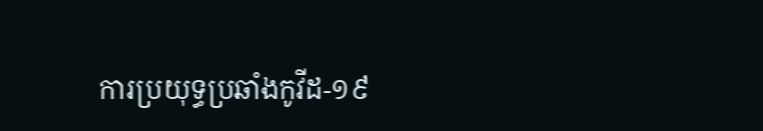ការប្រយុទ្ធប្រឆាំងកូវីដ-១៩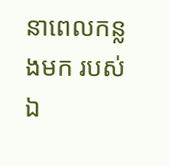នាពេលកន្លងមក របស់ ឯ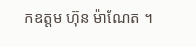កឧត្តម ហ៊ុន ម៉ាណែត ។